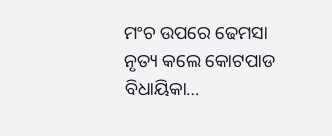ମଂଚ ଉପରେ ଢେମସା ନୃତ୍ୟ କଲେ କୋଟପାଡ ବିଧାୟିକା…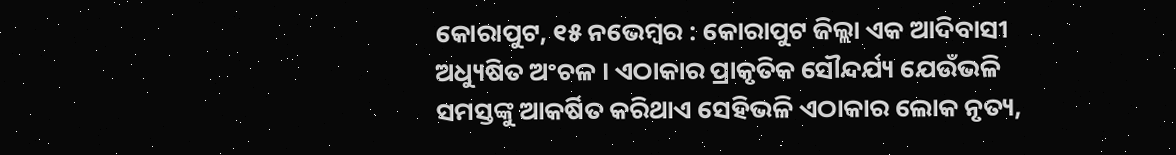କୋରାପୁଟ, ୧୫ ନଭେମ୍ବର : କୋରାପୁଟ ଜିଲ୍ଲା ଏକ ଆଦିବାସୀ ଅଧ୍ୟୁଷିତ ଅଂଚଳ । ଏଠାକାର ପ୍ରାକୃତିକ ସୌନ୍ଦର୍ଯ୍ୟ ଯେଉଁଭଳି ସମସ୍ତଙ୍କୁ ଆକର୍ଷିତ କରିଥାଏ ସେହିଭଳି ଏଠାକାର ଲୋକ ନୃତ୍ୟ,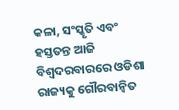କଳା, ସଂସ୍କୃତି ଏବଂ ହସ୍ତତନ୍ତ ଆଜି ବିଶ୍ୱଦରବାରରେ ଓଡିଶା ରାଜ୍ୟକୁ ଗୌରବାନ୍ୱିତ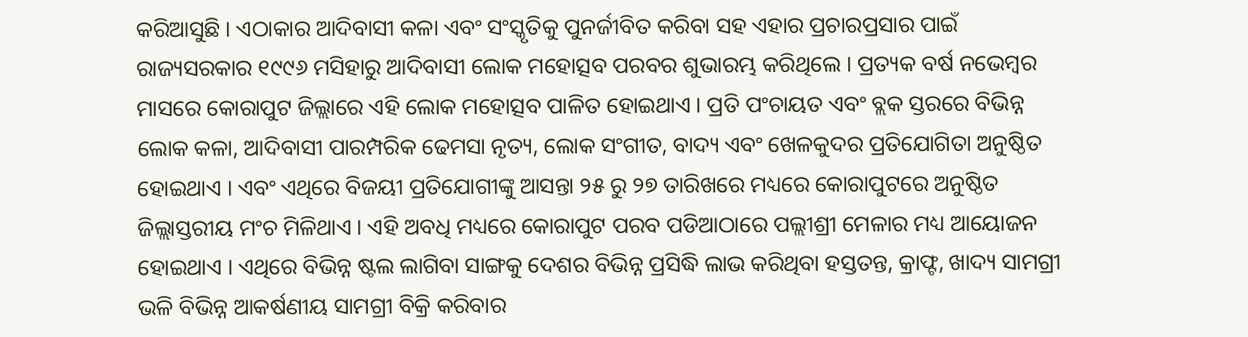କରିଆସୁଛି । ଏଠାକାର ଆଦିବାସୀ କଳା ଏବଂ ସଂସ୍କୃତିକୁ ପୁନର୍ଜୀବିତ କରିବା ସହ ଏହାର ପ୍ରଚାରପ୍ରସାର ପାଇଁ ରାଜ୍ୟସରକାର ୧୯୯୬ ମସିହାରୁ ଆଦିବାସୀ ଲୋକ ମହୋତ୍ସବ ପରବର ଶୁଭାରମ୍ଭ କରିଥିଲେ । ପ୍ରତ୍ୟକ ବର୍ଷ ନଭେମ୍ବର ମାସରେ କୋରାପୁଟ ଜିଲ୍ଲାରେ ଏହି ଲୋକ ମହୋତ୍ସବ ପାଳିତ ହୋଇଥାଏ । ପ୍ରତି ପଂଚାୟତ ଏବଂ ବ୍ଲକ ସ୍ତରରେ ବିଭିନ୍ନ ଲୋକ କଳା, ଆଦିବାସୀ ପାରମ୍ପରିକ ଢେମସା ନୃତ୍ୟ, ଲୋକ ସଂଗୀତ, ବାଦ୍ୟ ଏବଂ ଖେଳକୁଦର ପ୍ରତିଯୋଗିତା ଅନୁଷ୍ଠିତ ହୋଇଥାଏ । ଏବଂ ଏଥିରେ ବିଜୟୀ ପ୍ରତିଯୋଗୀଙ୍କୁ ଆସନ୍ତା ୨୫ ରୁ ୨୭ ତାରିଖରେ ମଧ୍ୟରେ କୋରାପୁଟରେ ଅନୁଷ୍ଠିତ ଜିଲ୍ଲାସ୍ତରୀୟ ମଂଚ ମିଳିଥାଏ । ଏହି ଅବଧି ମଧ୍ୟରେ କୋରାପୁଟ ପରବ ପଡିଆଠାରେ ପଲ୍ଲୀଶ୍ରୀ ମେଳାର ମଧ୍ୟ ଆୟୋଜନ ହୋଇଥାଏ । ଏଥିରେ ବିଭିନ୍ନ ଷ୍ଟଲ ଲାଗିବା ସାଙ୍ଗକୁ ଦେଶର ବିଭିନ୍ନ ପ୍ରସିଦ୍ଧି ଲାଭ କରିଥିବା ହସ୍ତତନ୍ତ, କ୍ରାଫ୍ଟ, ଖାଦ୍ୟ ସାମଗ୍ରୀ ଭଳି ବିଭିନ୍ନ ଆକର୍ଷଣୀୟ ସାମଗ୍ରୀ ବିକ୍ରି କରିବାର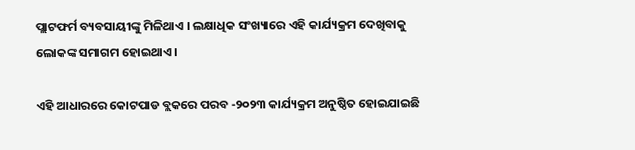ପ୍ଲାଟଫର୍ମ ବ୍ୟବସାୟୀଙ୍କୁ ମିଳିଥାଏ । ଲକ୍ଷାଧିକ ସଂଖ୍ୟାରେ ଏହି କାର୍ଯ୍ୟକ୍ରମ ଦେଖିବାକୁ ଲୋକଙ୍କ ସମାଗମ ହୋଇଥାଏ ।

ଏହି ଆଧାରରେ କୋଟପାଡ ବ୍ଲକରେ ପରବ -୨୦୨୩ କାର୍ଯ୍ୟକ୍ରମ ଅନୁଷ୍ଠିତ ହୋଇଯାଇଛି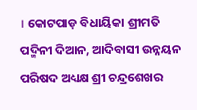। କୋଟପାଡ଼ ବିଧାୟିକା ଶ୍ରୀମତି ପଦ୍ମିନୀ ଦିଆନ, ଆଦିବାସୀ ଉନ୍ନୟନ ପରିଷଦ ଅଧ୍ୟକ୍ଷ ଶ୍ରୀ ଚନ୍ଦ୍ରଶେଖର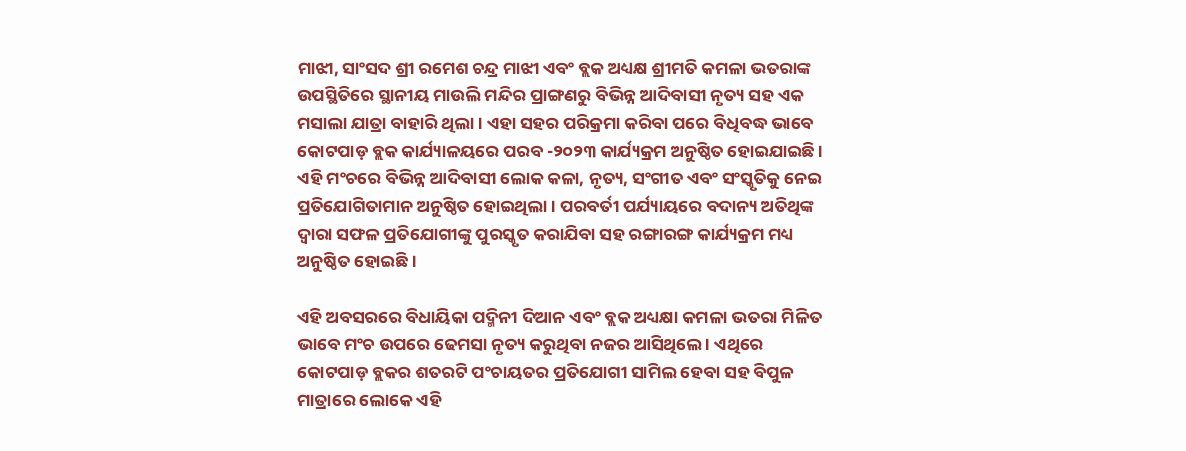ମାଝୀ, ସାଂସଦ ଶ୍ରୀ ରମେଶ ଚନ୍ଦ୍ର ମାଝୀ ଏବଂ ବ୍ଲକ ଅଧ୍ୟକ୍ଷ ଶ୍ରୀମତି କମଳା ଭତରାଙ୍କ ଉପସ୍ଥିତିରେ ସ୍ଥାନୀୟ ମାଉଲି ମନ୍ଦିର ପ୍ରାଙ୍ଗଣରୁ ବିଭିନ୍ନ ଆଦିବାସୀ ନୃତ୍ୟ ସହ ଏକ ମସାଲା ଯାତ୍ରା ବାହାରି ଥିଲା । ଏହା ସହର ପରିକ୍ରମା କରିବା ପରେ ବିଧିବଦ୍ଧ ଭାବେ କୋଟପାଡ଼ ବ୍ଲକ କାର୍ଯ୍ୟାଳୟରେ ପରବ -୨୦୨୩ କାର୍ଯ୍ୟକ୍ରମ ଅନୁଷ୍ଠିତ ହୋଇଯାଇଛି । ଏହି ମଂଚରେ ବିଭିନ୍ନ ଆଦିବାସୀ ଲୋକ କଳା, ନୃତ୍ୟ, ସଂଗୀତ ଏବଂ ସଂସ୍କୃତିକୁ ନେଇ ପ୍ରତିଯୋଗିତାମାନ ଅନୁଷ୍ଠିତ ହୋଇଥିଲା । ପରବର୍ତୀ ପର୍ଯ୍ୟାୟରେ ବଦାନ୍ୟ ଅତିଥିଙ୍କ ଦ୍ୱାରା ସଫଳ ପ୍ରତିଯୋଗୀଙ୍କୁ ପୁରସ୍କୃତ କରାଯିବା ସହ ରଙ୍ଗାରଙ୍ଗ କାର୍ଯ୍ୟକ୍ରମ ମଧ୍ୟ ଅନୁଷ୍ଠିତ ହୋଇଛି ।

ଏହି ଅବସରରେ ବିଧାୟିକା ପଦ୍ମିନୀ ଦିଆନ ଏବଂ ବ୍ଲକ ଅଧ୍ୟକ୍ଷା କମଳା ଭତରା ମିଳିତ ଭାବେ ମଂଚ ଉପରେ ଢେମସା ନୃତ୍ୟ କରୁଥିବା ନଜର ଆସିଥିଲେ । ଏଥିରେ କୋଟପାଡ଼ ବ୍ଲକର ଶତରଟି ପଂଚାୟତର ପ୍ରତିଯୋଗୀ ସାମିଲ ହେବା ସହ ବିପୁଳ ମାତ୍ରାରେ ଲୋକେ ଏହି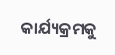କାର୍ଯ୍ୟକ୍ରମକୁ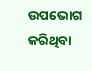ଉପଭୋଗ କରିଥିବା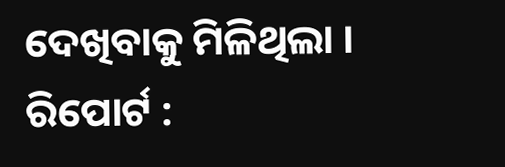ଦେଖିବାକୁ ମିଳିଥିଲା ।
ରିପୋର୍ଟ :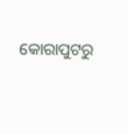କୋରାପୁଟରୁ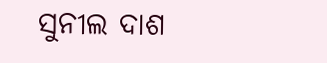ସୁନୀଲ ଦାଶ